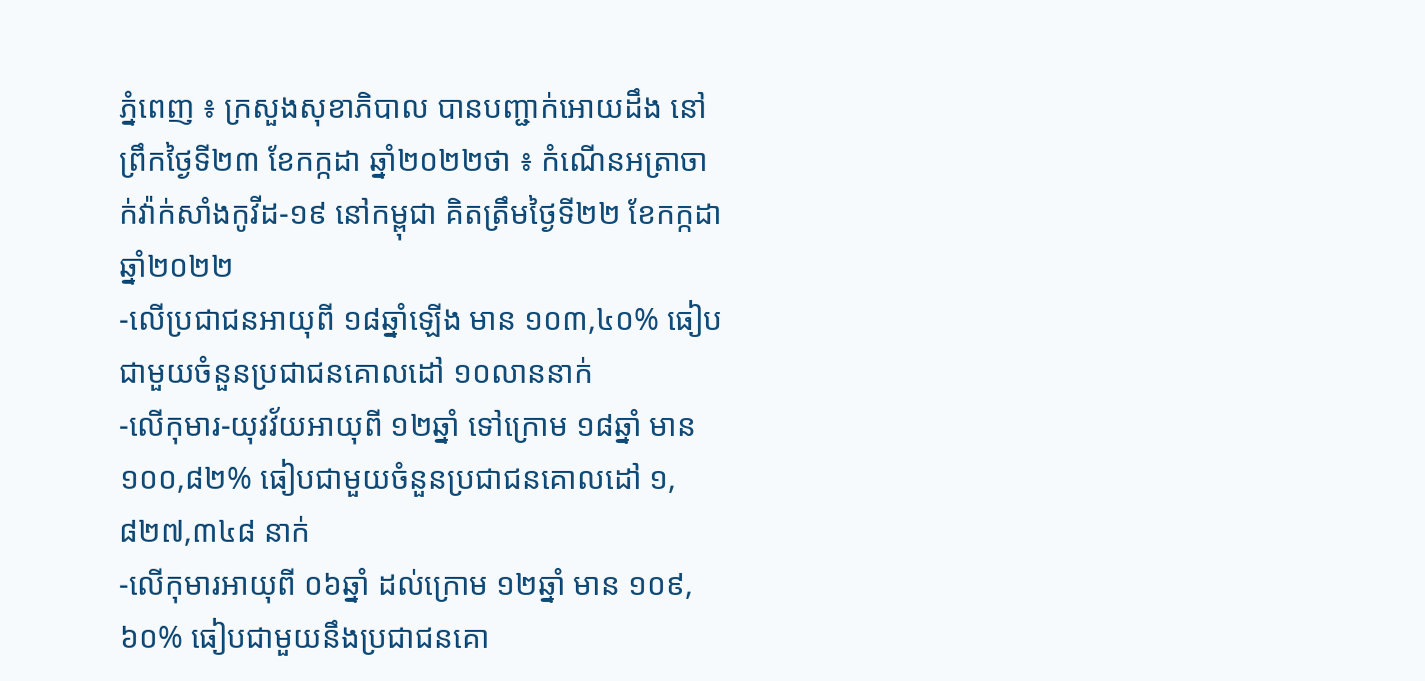ភ្នំពេញ ៖ ក្រសួងសុខាភិបាល បានបញ្ជាក់អោយដឹង នៅព្រឹកថ្ងៃទី២៣ ខែកក្កដា ឆ្នាំ២០២២ថា ៖ កំណេីនអត្រាចាក់វ៉ាក់សាំងកូវីដ-១៩ នៅកម្ពុជា គិតត្រឹមថ្ងៃទី២២ ខែកក្កដា ឆ្នាំ២០២២
-លើប្រជាជនអាយុពី ១៨ឆ្នាំឡើង មាន ១០៣,៤០% ធៀបជាមួយចំនួនប្រជាជនគោលដៅ ១០លាននាក់
-លើកុមារ-យុវវ័យអាយុពី ១២ឆ្នាំ ទៅក្រោម ១៨ឆ្នាំ មាន ១០០,៨២% ធៀបជាមួយចំនួនប្រជាជនគោលដៅ ១,៨២៧,៣៤៨ នាក់
-លើកុមារអាយុពី ០៦ឆ្នាំ ដល់ក្រោម ១២ឆ្នាំ មាន ១០៩,៦០% ធៀបជាមួយនឹងប្រជាជនគោ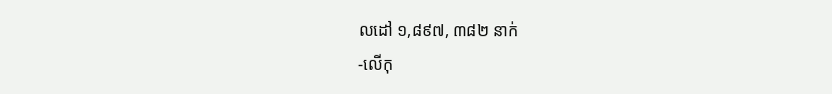លដៅ ១,៨៩៧, ៣៨២ នាក់
-លើកុ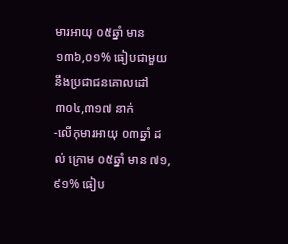មារអាយុ ០៥ឆ្នាំ មាន ១៣៦,០១% ធៀបជាមួយនឹងប្រជាជនគោលដៅ ៣០៤,៣១៧ នាក់
-លើកុមារអាយុ ០៣ឆ្នាំ ដល់ ក្រោម ០៥ឆ្នាំ មាន ៧១,៩១% ធៀប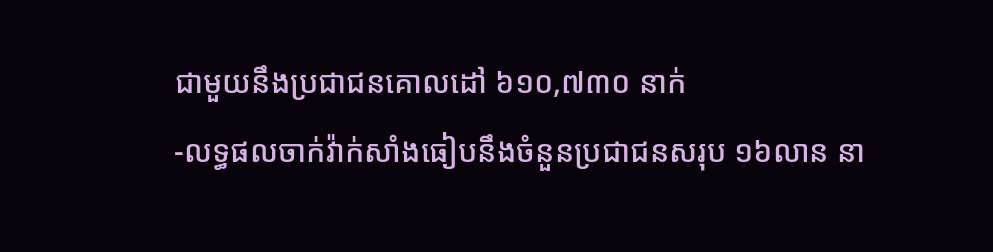ជាមួយនឹងប្រជាជនគោលដៅ ៦១០,៧៣០ នាក់
-លទ្ធផលចាក់វ៉ាក់សាំងធៀបនឹងចំនួនប្រជាជនសរុប ១៦លាន នា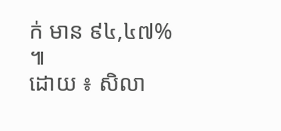ក់ មាន ៩៤,៤៧% ៕
ដោយ ៖ សិលា